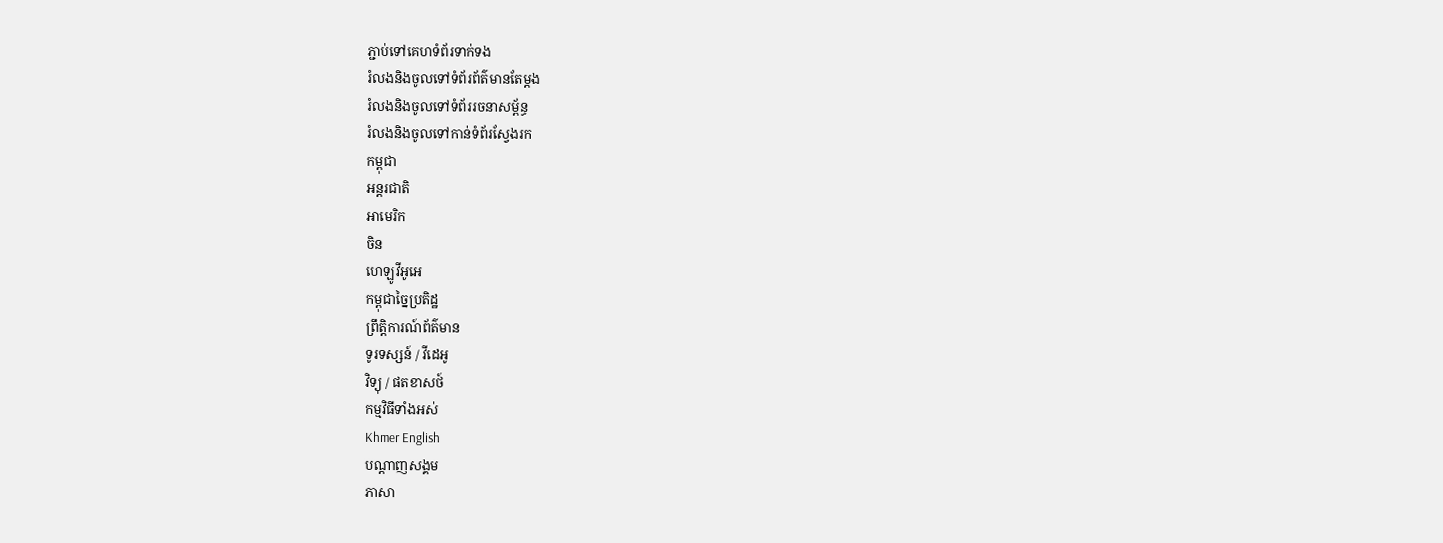ភ្ជាប់ទៅគេហទំព័រទាក់ទង
រំលងនិងចូលទៅទំព័រព័ត៌មានតែម្តង
រំលងនិងចូលទៅទំព័ររចនាសម្ព័ន្ធ
រំលងនិងចូលទៅកាន់ទំព័រស្វែងរក
កម្ពុជា
អន្តរជាតិ
អាមេរិក
ចិន
ហេឡូវីអូអេ
កម្ពុជាច្នៃប្រតិដ្ឋ
ព្រឹត្តិការណ៍ព័ត៌មាន
ទូរទស្សន៍ / វីដេអូ
វិទ្យុ / ផតខាសថ៍
កម្មវិធីទាំងអស់
Khmer English
បណ្តាញសង្គម
ភាសា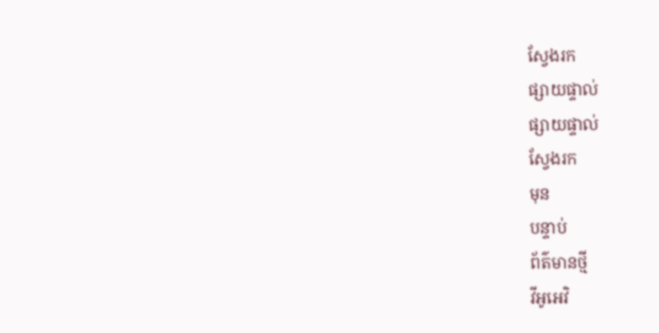ស្វែងរក
ផ្សាយផ្ទាល់
ផ្សាយផ្ទាល់
ស្វែងរក
មុន
បន្ទាប់
ព័ត៌មានថ្មី
វីអូអេវិ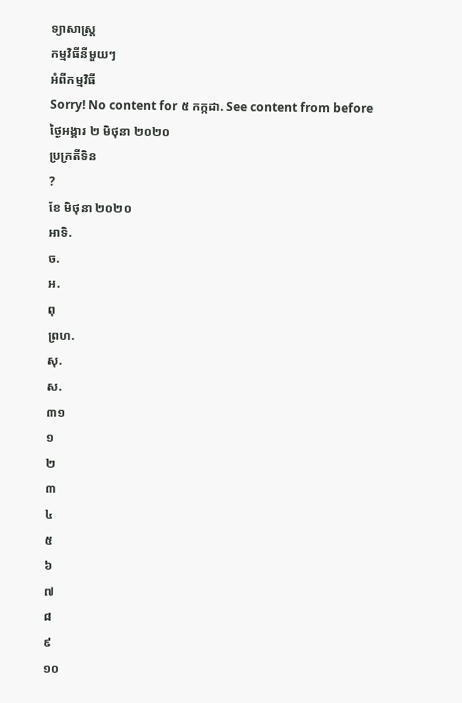ទ្យាសាស្ត្រ
កម្មវិធីនីមួយៗ
អំពីកម្មវិធី
Sorry! No content for ៥ កក្កដា. See content from before
ថ្ងៃអង្គារ ២ មិថុនា ២០២០
ប្រក្រតីទិន
?
ខែ មិថុនា ២០២០
អាទិ.
ច.
អ.
ពុ
ព្រហ.
សុ.
ស.
៣១
១
២
៣
៤
៥
៦
៧
៨
៩
១០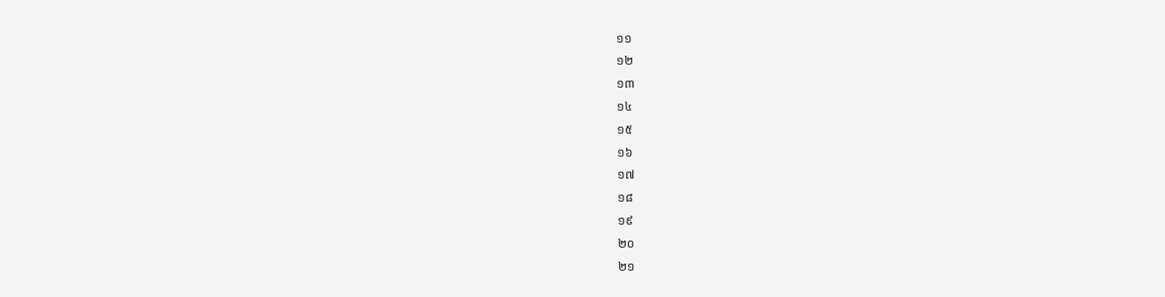១១
១២
១៣
១៤
១៥
១៦
១៧
១៨
១៩
២០
២១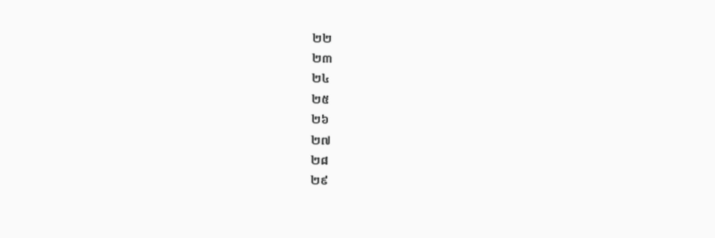២២
២៣
២៤
២៥
២៦
២៧
២៨
២៩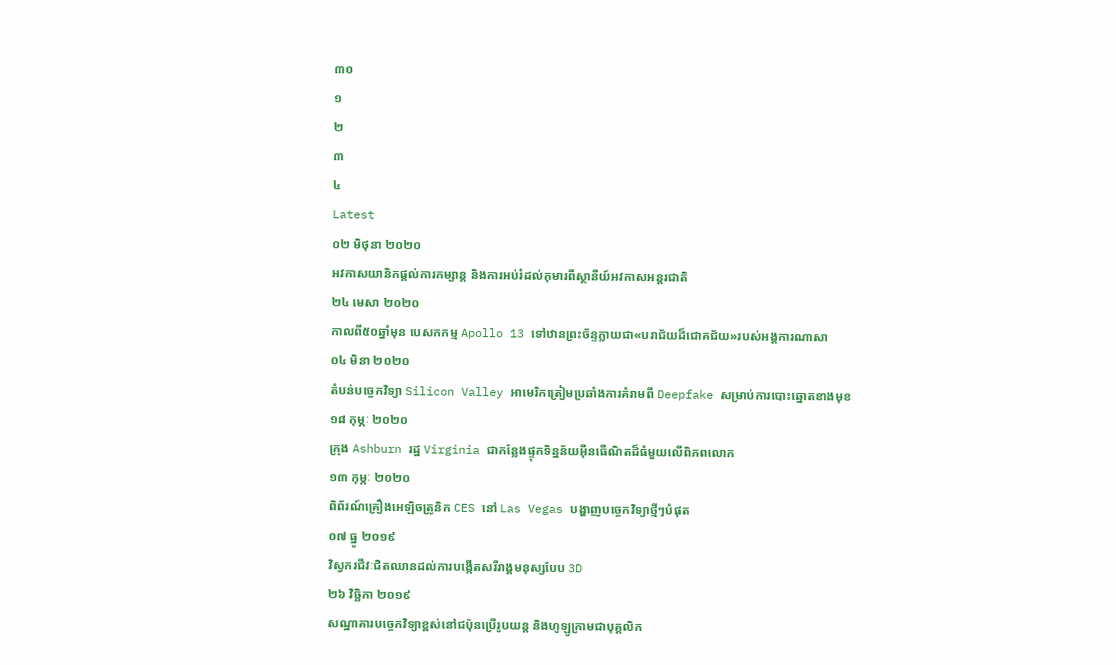៣០
១
២
៣
៤
Latest
០២ មិថុនា ២០២០
អវកាសយានិកផ្ដល់ការកម្សាន្ត និងការអប់រំដល់កុមារពីស្ថានីយ៍អវកាសអន្តរជាតិ
២៤ មេសា ២០២០
កាលពី៥០ឆ្នាំមុន បេសកកម្ម Apollo 13 ទៅឋានព្រះច័ន្ទក្លាយជា«បរាជ័យដ៏ជោគជ័យ»របស់អង្គការណាសា
០៤ មិនា ២០២០
តំបន់បច្ចេកវិទ្យា Silicon Valley អាមេរិកត្រៀមប្រឆាំងការគំរាមពី Deepfake សម្រាប់ការបោះឆ្នោតខាងមុខ
១៨ កុម្ភៈ ២០២០
ក្រុង Ashburn រដ្ឋ Virginia ជាកន្លែងផ្ទុកទិន្នន័យអ៊ីនធើណិតដ៏ធំមួយលើពិភពលោក
១៣ កុម្ភៈ ២០២០
ពិព័រណ៍គ្រឿងអេឡិចត្រូនិក CES នៅ Las Vegas បង្ហាញបច្ចេកវិទ្យាថ្មីៗបំផុត
០៧ ធ្នូ ២០១៩
វិស្វករជីវៈជិតឈានដល់ការបង្កើតសរីរាង្គមនុស្សបែប 3D
២៦ វិច្ឆិកា ២០១៩
សណ្ឋាគារបច្ចេកវិទ្យាខ្ពស់នៅជប៉ុនប្រើរូបយន្ត និងហូឡូក្រាមជាបុគ្គលិក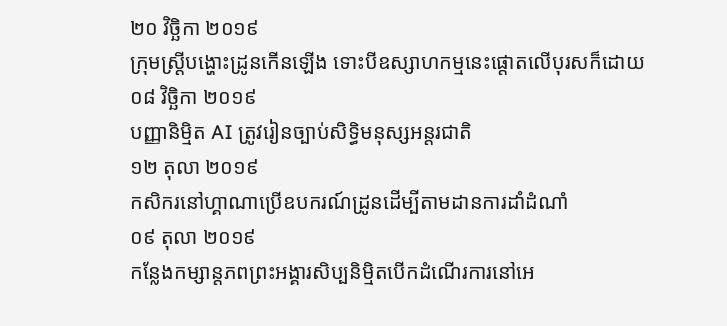២០ វិច្ឆិកា ២០១៩
ក្រុមស្រ្តីបង្ហោះដ្រូនកើនឡើង ទោះបីឧស្សាហកម្មនេះផ្តោតលើបុរសក៏ដោយ
០៨ វិច្ឆិកា ២០១៩
បញ្ញានិម្មិត AI ត្រូវរៀនច្បាប់សិទ្ធិមនុស្សអន្តរជាតិ
១២ តុលា ២០១៩
កសិករនៅហ្គាណាប្រើឧបករណ៍ដ្រូនដើម្បីតាមដានការដាំដំណាំ
០៩ តុលា ២០១៩
កន្លែងកម្សាន្តភពព្រះអង្គារសិប្បនិម្មិតបើកដំណើរការនៅអេ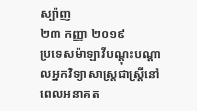ស្ប៉ាញ
២៣ កញ្ញា ២០១៩
ប្រទេសម៉ាឡាវីបណ្ដុះបណ្ដាលអ្នកវិទ្យាសាស្ត្រជាស្ត្រីនៅពេលអនាគត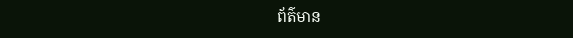ព័ត៌មាន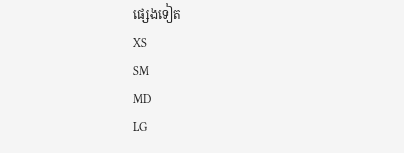ផ្សេងទៀត
XS
SM
MD
LG